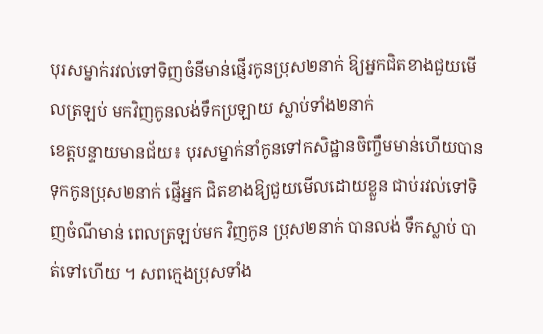បុរសម្នាក់រវល់ទៅទិញចំនីមាន់ផ្ញើរកូនប្រុស២នាក់ ឱ្យអ្នកជិតខាងជួយមើលត្រឡប់ មកវិញកូនលង់ទឹកប្រឡាយ ស្លាប់ទាំង២នាក់
ខេត្តបន្ទាយមានជ័យ៖ បុរសម្នាក់នាំកូនទៅកសិដ្ឋានចិញ្ចឹមមាន់ហើយបានទុកកូនប្រុស២នាក់ ផ្ញើអ្នក ជិតខាងឱ្យជួយមើលដោយខ្លួន ជាប់រវល់ទៅទិញចំណីមាន់ ពេលត្រឡប់មក វិញកូន ប្រុស២នាក់ បានលង់ ទឹកស្លាប់ បាត់ទៅហើយ ។ សពក្មេងប្រុសទាំង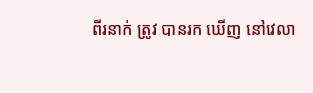ពីរនាក់ ត្រូវ បានរក ឃើញ នៅវេលា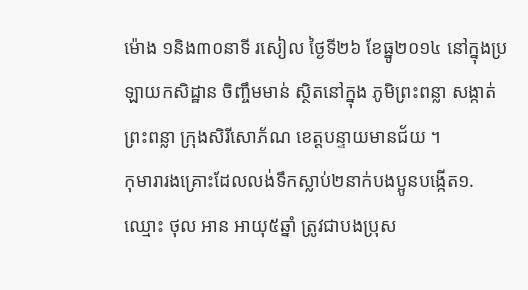ម៉ោង ១និង៣០នាទី រសៀល ថ្ងៃទី២៦ ខែធ្នូ២០១៤ នៅក្នុងប្រឡាយកសិដ្ឋាន ចិញ្ចឹមមាន់ ស្ថិតនៅក្នុង ភូមិព្រះពន្លា សង្កាត់ព្រះពន្លា ក្រុងសិរីសោភ័ណ ខេត្តបន្ទាយមានជ័យ ។
កុមារារងគ្រោះដែលលង់ទឹកស្លាប់២នាក់បងប្អូនបង្កើត១.ឈ្មោះ ថុល អាន អាយុ៥ឆ្នាំ ត្រូវជាបងប្រុស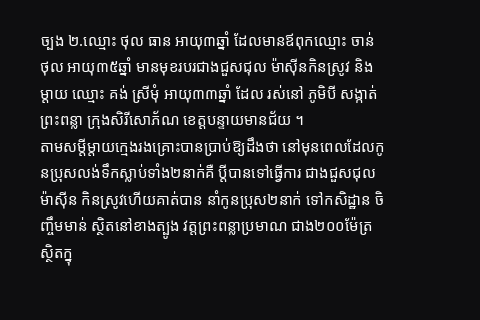ច្បង ២.ឈ្មោះ ថុល ធាន អាយុ៣ឆ្នាំ ដែលមានឪពុកឈ្មោះ ចាន់ ថុល អាយុ៣៥ឆ្នាំ មានមុខរបរជាងជួសជុល ម៉ាស៊ីនកិនស្រូវ និងម្តាយ ឈ្មោះ គង់ ស្រីមុំ អាយុ៣៣ឆ្នាំ ដែល រស់នៅ ភូមិបី សង្កាត់ព្រះពន្លា ក្រុងសិរីសោភ័ណ ខេត្តបន្ទាយមានជ័យ ។
តាមសម្តីម្តាយក្មេងរងគ្រោះបានប្រាប់ឱ្យដឹងថា នៅមុនពេលដែលកូនប្រុសលង់ទឹកស្លាប់ទាំង២នាក់គឺ ប្តីបានទៅធ្វើការ ជាងជួសជុលម៉ាស៊ីន កិនស្រូវហើយគាត់បាន នាំកូនប្រុស២នាក់ ទៅកសិដ្ឋាន ចិញ្ចឹមមាន់ ស្ថិតនៅខាងត្បូង វត្តព្រះពន្លាប្រមាណ ជាង២០០ម៉ែត្រ ស្ថិតក្នុ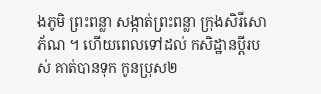ងភូមិ ព្រះពន្លា សង្កាត់ព្រះពន្លា ក្រុងសិរីសោភ័ណ ។ ហើយពេលទៅដល់ កសិដ្ឋានប្តីរបស់ គាត់បានទុក កូនប្រុស២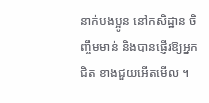នាក់បងប្អូន នៅកសិដ្ឋាន ចិញ្ចឹមមាន់ និងបានផ្ញើរឱ្យអ្នកជិត ខាងជួយអើតមើល ។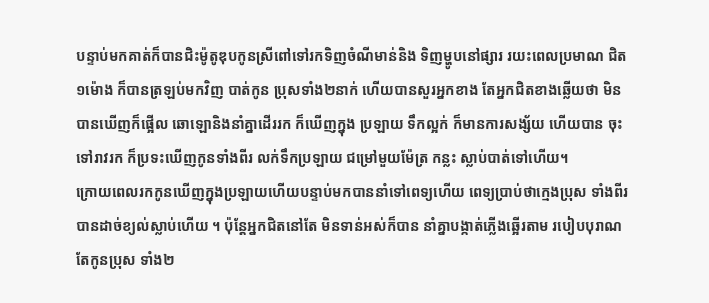បន្ទាប់មកគាត់ក៏បានជិះម៉ូតូឌុបកូនស្រីពៅទៅរកទិញចំណីមាន់និង ទិញម្ហូបនៅផ្សារ រយះពេលប្រមាណ ជិត១ម៉ោង ក៏បានត្រឡប់មកវិញ បាត់កូន ប្រុសទាំង២នាក់ ហើយបានសួរអ្នកខាង តែអ្នកជិតខាងឆ្លើយថា មិនបានឃើញក៏ផ្អើល ឆោឡោនិងនាំគ្នាដើររក ក៏ឃើញក្នុង ប្រឡាយ ទឹកល្អក់ ក៏មានការសង្ស័យ ហើយបាន ចុះទៅរាវរក ក៏ប្រទះឃើញកូនទាំងពីរ លក់ទឹកប្រឡាយ ជម្រៅមួយម៉ែត្រ កន្លះ ស្លាប់បាត់ទៅហើយ។
ក្រោយពេលរកកូនឃើញក្នុងប្រឡាយហើយបន្ទាប់មកបាននាំទៅពេទ្យហើយ ពេទ្យប្រាប់ថាក្មេងប្រុស ទាំងពីរបានដាច់ខ្យល់ស្លាប់ហើយ ។ ប៉ុន្តែអ្នកជិតនៅតែ មិនទាន់អស់ក៏បាន នាំគ្នាបង្កាត់ភ្លើងឆ្អើរតាម របៀបបុរាណតែកូនប្រុស ទាំង២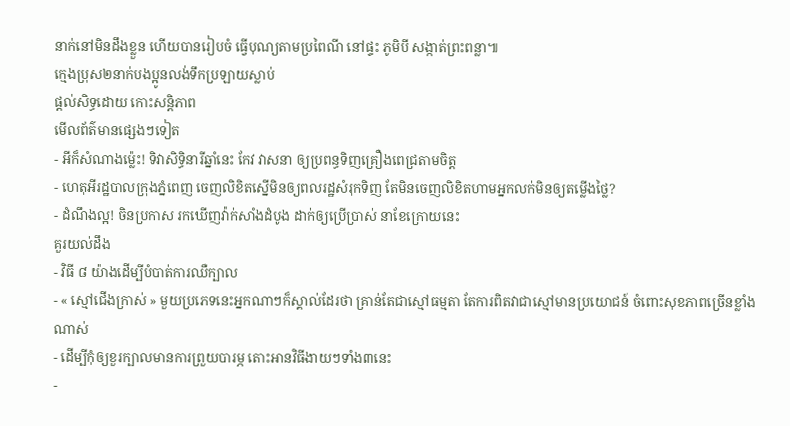នាក់នៅមិនដឹងខ្លួន ហើយបានរៀបចំ ធ្វើបុណ្យតាមប្រពៃណី នៅផ្ទះ ភូមិបី សង្កាត់ព្រះពន្លា៕
ក្មេងប្រុស២នាក់បងប្អូនលង់ទឹកប្រឡាយស្លាប់
ផ្តល់សិទ្ធដោយ កោះសន្តិភាព
មើលព័ត៌មានផ្សេងៗទៀត
- អីក៏សំណាងម្ល៉េះ! ទិវាសិទ្ធិនារីឆ្នាំនេះ កែវ វាសនា ឲ្យប្រពន្ធទិញគ្រឿងពេជ្រតាមចិត្ត
- ហេតុអីរដ្ឋបាលក្រុងភ្នំពេញ ចេញលិខិតស្នើមិនឲ្យពលរដ្ឋសំរុកទិញ តែមិនចេញលិខិតហាមអ្នកលក់មិនឲ្យតម្លើងថ្លៃ?
- ដំណឹងល្អ! ចិនប្រកាស រកឃើញវ៉ាក់សាំងដំបូង ដាក់ឲ្យប្រើប្រាស់ នាខែក្រោយនេះ
គួរយល់ដឹង
- វិធី ៨ យ៉ាងដើម្បីបំបាត់ការឈឺក្បាល
- « ស្មៅជើងក្រាស់ » មួយប្រភេទនេះអ្នកណាៗក៏ស្គាល់ដែរថា គ្រាន់តែជាស្មៅធម្មតា តែការពិតវាជាស្មៅមានប្រយោជន៍ ចំពោះសុខភាពច្រើនខ្លាំងណាស់
- ដើម្បីកុំឲ្យខួរក្បាលមានការព្រួយបារម្ភ តោះអានវិធីងាយៗទាំង៣នេះ
-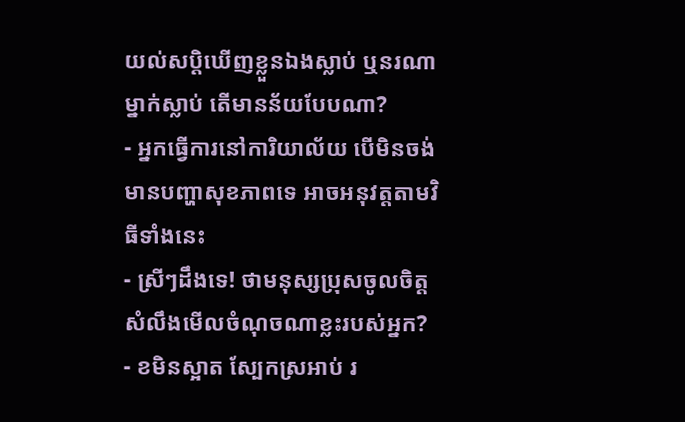យល់សប្តិឃើញខ្លួនឯងស្លាប់ ឬនរណាម្នាក់ស្លាប់ តើមានន័យបែបណា?
- អ្នកធ្វើការនៅការិយាល័យ បើមិនចង់មានបញ្ហាសុខភាពទេ អាចអនុវត្តតាមវិធីទាំងនេះ
- ស្រីៗដឹងទេ! ថាមនុស្សប្រុសចូលចិត្ត សំលឹងមើលចំណុចណាខ្លះរបស់អ្នក?
- ខមិនស្អាត ស្បែកស្រអាប់ រ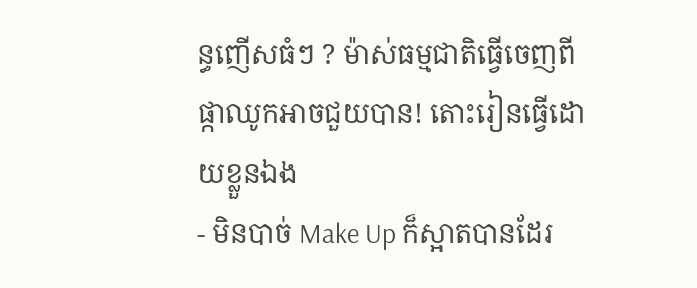ន្ធញើសធំៗ ? ម៉ាស់ធម្មជាតិធ្វើចេញពីផ្កាឈូកអាចជួយបាន! តោះរៀនធ្វើដោយខ្លួនឯង
- មិនបាច់ Make Up ក៏ស្អាតបានដែរ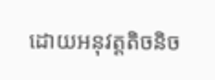ដោយអនុវត្តតិចនិច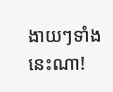ងាយៗទាំងនេះណា!